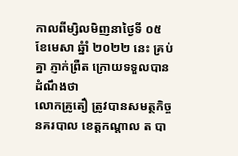កាលពីម្សិលមិញនាថ្ងៃទី ០៥ ខែមេសា ឆ្នំាំ ២០២២ នេះ គ្រប់គ្នា ភ្ញាក់ព្រឺត ក្រោយទទួលបានដំណឹងថា
លោកគ្រូតឿ ត្រូវបានសមត្ថកិច្ចនគរបាល ខេត្តកណ្ដាល ត បា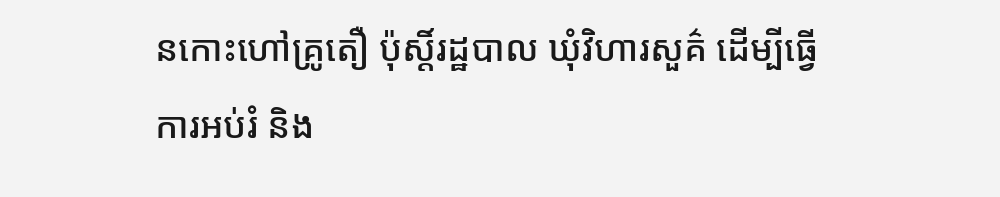នកោះហៅគ្រូតឿ ប៉ុស្តិ៍រដ្ឋបាល ឃុំវិហារសួគ៌ ដើម្បីធ្វើការអប់រំ និង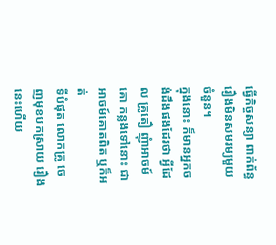ធ្វើកិច្ចសន្យា ពាក់ព័ន្ធរឿងមិនសមរម្យមួយចំនួន។
ក្នុងនោះ ក៏មានអ្នកចង់ដឹងផងដែរថា អ្វីដែល គ្រូតឿ ញុំាអាចម៍គោ កន្លងទៅនោះ ជា អាចម៍គោតពិត ឬក៏អត់
ទីបំផុត លោកគ្រូ ចេញមុខបកស្រាយ រឿងនេះហើយ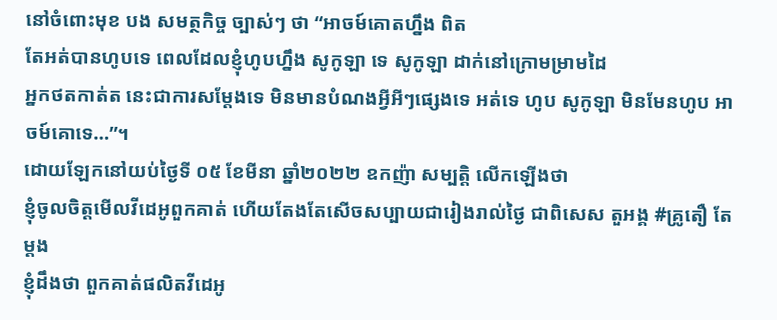នៅចំពោះមុខ បង សមត្ថកិច្ច ច្បាស់ៗ ថា “អាចម៍គោតហ្នឹង ពិត
តែអត់បានហូបទេ ពេលដែលខ្ញុំហូបហ្នឹង សូកូឡា ទេ សូកូឡា ដាក់នៅក្រោមម្រាមដៃ
អ្នកថតកាត់ត នេះជាការសម្តែងទេ មិនមានបំណងអ្វីអីៗផ្សេងទេ អត់ទេ ហូប សូកូឡា មិនមែនហូប អាចម៍គោទេ…”។
ដោយឡែកនៅយប់ថ្ងៃទី ០៥ ខែមីនា ឆ្នាំ២០២២ ឧកញ៉ា សម្បត្តិ លើកឡើងថា
ខ្ញុំចូលចិត្តមើលវីដេអូពួកគាត់ ហើយតែងតែសើចសប្បាយជារៀងរាល់ថ្ងៃ ជាពិសេស តួអង្គ #គ្រូតឿ តែម្តង
ខ្ញុំដឹងថា ពួកគាត់ផលិតវីដេអូ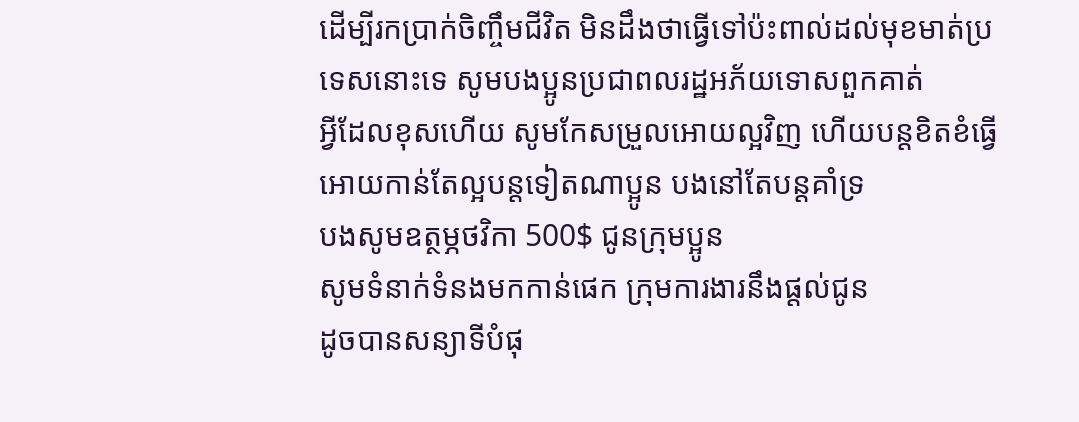ដើម្បីរកប្រាក់ចិញ្ចឹមជីវិត មិនដឹងថាធ្វើទៅប៉ះពាល់ដល់មុខមាត់ប្រទេសនោះទេ សូមបងប្អូនប្រជាពលរដ្ឋអភ័យទោសពួកគាត់
អ្វីដែលខុសហើយ សូមកែសម្រួលអោយល្អវិញ ហើយបន្តខិតខំធ្វើអោយកាន់តែល្អបន្តទៀតណាប្អូន បងនៅតែបន្តគាំទ្រ
បងសូមឧត្ថម្ភថវិកា 500$ ជូនក្រុមប្អូន
សូមទំនាក់ទំនងមកកាន់ផេក ក្រុមការងារនឹងផ្តល់ជូន
ដូចបានសន្យាទីបំផុ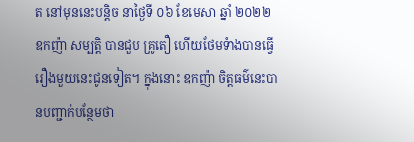ត នៅមុននេះបន្តិច នាថ្ងៃទី ០៦ ខែមេសា ឆ្នាំ ២០២២ ឧកញ៉ា សម្បត្តិ បានជួប គ្រូតឿ ហើយថែមទំាងបានធ្វើរឿងមួយនេះជូនទៀត។ ក្នុងនោះ ឧកញ៉ា ចិត្តធម៌នេះបានបញ្ជាក់បន្ថែមថា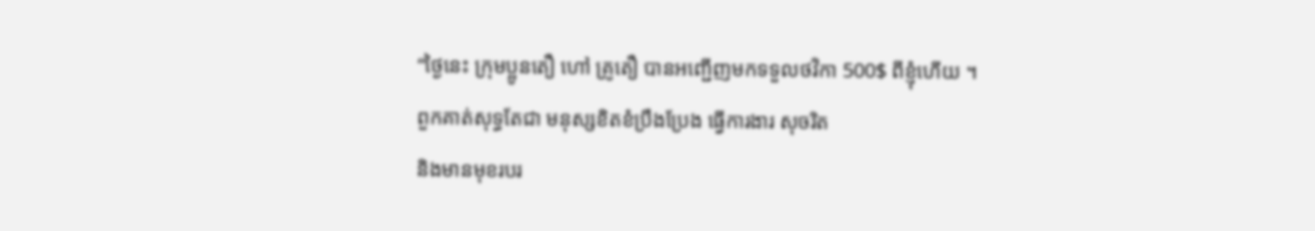“ថ្ងៃនេះ ក្រុមប្អូនតឿ ហៅ គ្រូតឿ បានអញ្ជើញមកទទួលថវិកា 500$ ពីខ្ញុំហើយ ។ ពួកគាត់សុទ្ធតែជា មនុស្សខិតខំប្រឹងប្រែង ធ្វើការងារ សុចរិត
និងមានមុខរបរ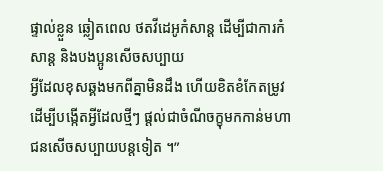ផ្ទាល់ខ្លួន ឆ្លៀតពេល ថតវីដេអូកំសាន្ត ដើម្បីជាការកំសាន្ត និងបងប្អូនសើចសប្បាយ
អ្វីដែលខុសឆ្គងមកពីគ្នាមិនដឹង ហើយខិតខំកែតម្រូវ ដើម្បីបង្កើតអ្វីដែលថ្មីៗ ផ្តល់ជាចំណីចក្ខុមកកាន់មហាជនសើចសប្បាយបន្តទៀត ។”